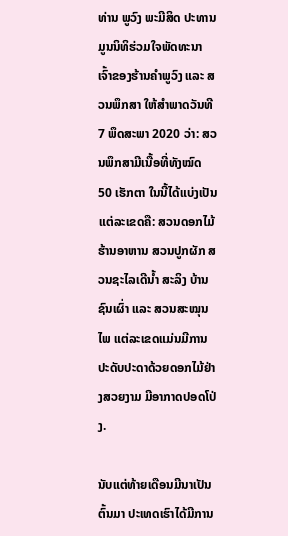ທ່ານ ພູວົງ ພະມີສິດ ປະທານມູນນິທິຮ່ວມໃຈພັດທະນາ ເຈົ້າຂອງຮ້ານຄຳພູວົງ ແລະ ສວນພຶກສາ ໃຫ້ສຳພາດວັນທີ 7 ພຶດສະພາ 2020 ວ່າ: ສວນພຶກສາມີເນື້ອທີ່ທັງໝົດ 50 ເຮັກຕາ ໃນນີ້ໄດ້ແບ່ງເປັນແຕ່ລະເຂດຄື: ສວນດອກໄມ້ ຮ້ານອາຫານ ສວນປູກຜັກ ສວນຊະໄລເດີນ້ຳ ສະລິງ ບ້ານຊົນເຜົ່າ ແລະ ສວນສະໝຸນໄພ ແຕ່ລະເຂດແມ່ນມີການປະດັບປະດາດ້ວຍດອກໄມ້ຢ່າງສວຍງາມ ມີອາກາດປອດໂປ່ງ.

ນັບແຕ່ທ້າຍເດືອນມີນາເປັນຕົ້ນມາ ປະເທດເຮົາໄດ້ມີການ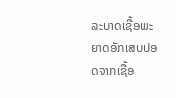ລະບາດເຊື້ອພະຍາດອັກເສບປອດຈາກເຊື້ອ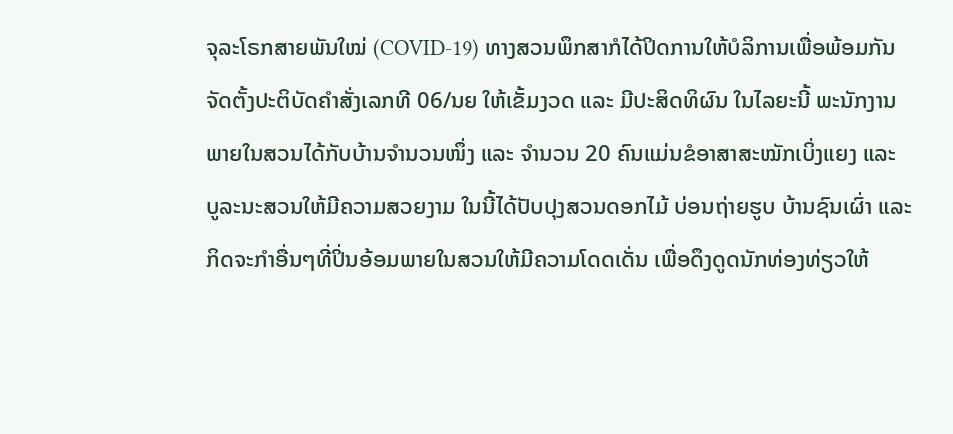ຈຸລະໂຣກສາຍພັນໃໝ່ (COVID-19) ທາງສວນພຶກສາກໍໄດ້ປິດການໃຫ້ບໍລິການເພື່ອພ້ອມກັນຈັດຕັ້ງປະຕິບັດຄຳສັ່ງເລກທີ 06/ນຍ ໃຫ້ເຂັ້ມງວດ ແລະ ມີປະສິດທິຜົນ ໃນໄລຍະນີ້ ພະນັກງານພາຍໃນສວນໄດ້ກັບບ້ານຈຳນວນໜຶ່ງ ແລະ ຈຳນວນ 20 ຄົນແມ່ນຂໍອາສາສະໝັກເບິ່ງແຍງ ແລະ ບູລະນະສວນໃຫ້ມີຄວາມສວຍງາມ ໃນນີ້ໄດ້ປັບປຸງສວນດອກໄມ້ ບ່ອນຖ່າຍຮູບ ບ້ານຊົນເຜົ່າ ແລະ ກິດຈະກຳອື່ນໆທີ່ປິ່ນອ້ອມພາຍໃນສວນໃຫ້ມີຄວາມໂດດເດັ່ນ ເພື່ອດຶງດູດນັກທ່ອງທ່ຽວໃຫ້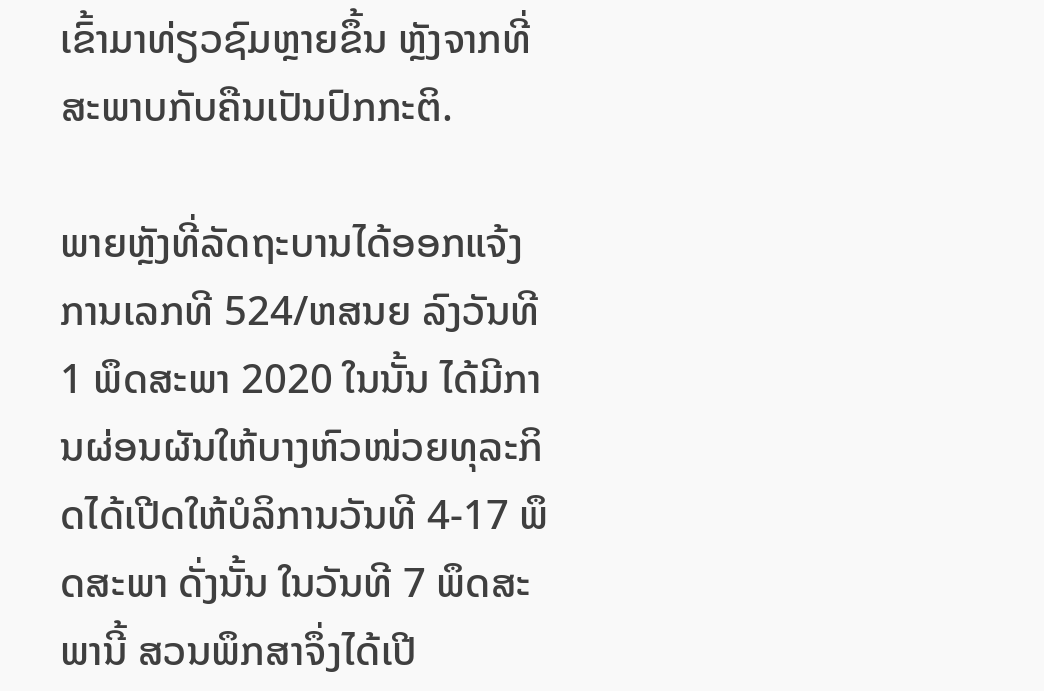ເຂົ້າມາທ່ຽວຊົມຫຼາຍຂຶ້ນ ຫຼັງຈາກທີ່ສະພາບກັບຄືນເປັນປົກກະຕິ.

ພາຍຫຼັງທີ່ລັດຖະບານໄດ້ອອກແຈ້ງການເລກທີ 524/ຫສນຍ ລົງວັນທີ 1 ພຶດສະພາ 2020 ໃນນັ້ນ ໄດ້ມີການຜ່ອນຜັນໃຫ້ບາງຫົວໜ່ວຍທຸລະກິດໄດ້ເປີດໃຫ້ບໍລິການວັນທີ 4-17 ພຶດສະພາ ດັ່ງນັ້ນ ໃນວັນທີ 7 ພຶດສະພານີ້ ສວນພຶກສາຈຶ່ງໄດ້ເປີ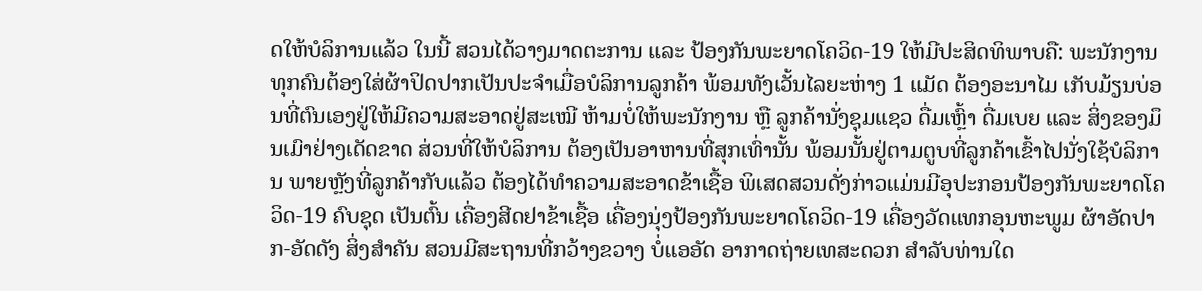ດໃຫ້ບໍລິການແລ້ວ ໃນນີ້ ສວນໄດ້ວາງມາດຕະການ ແລະ ປ້ອງກັນພະຍາດໂຄວິດ-19 ໃຫ້ມີປະສິດທິພາບຄື: ພະນັກງານທຸກຄົນຕ້ອງໃສ່ຜ້າປິດປາກເປັນປະຈຳເມື່ອບໍລິການລູກຄ້າ ພ້ອມທັງເວັ້ນໄລຍະຫ່າງ 1 ແມັດ ຕ້ອງອະນາໄມ ເກັບມ້ຽນບ່ອນທີ່ຕົນເອງຢູ່ໃຫ້ມີຄວາມສະອາດຢູ່ສະເໝີ ຫ້າມບໍ່ໃຫ້ພະນັກງານ ຫຼື ລູກຄ້ານັ່ງຊຸມແຊວ ດື່ມເຫຼົ້າ ດື່ມເບຍ ແລະ ສິ່ງຂອງມຶນເມົາຢ່າງເດັດຂາດ ສ່ວນທີ່ໃຫ້ບໍລິການ ຕ້ອງເປັນອາຫານທີ່ສຸກເທົ່ານັ້ນ ພ້ອມນັ້ນຢູ່ຕາມຕູບທີ່ລູກຄ້າເຂົ້າໄປນັ່ງໃຊ້ບໍລິການ ພາຍຫຼັງທີ່ລູກຄ້າກັບແລ້ວ ຕ້ອງໄດ້ທຳຄວາມສະອາດຂ້າເຊື້ອ ພິເສດສວນດັ່ງກ່າວແມ່ນມີອຸປະກອນປ້ອງກັນພະຍາດໂຄວິດ-19 ຄົບຊຸດ ເປັນຕົ້ນ ເຄື່ອງສີດຢາຂ້າເຊື້ອ ເຄື່ອງນຸ່ງປ້ອງກັນພະຍາດໂຄວິດ-19 ເຄື່ອງວັດແທກອຸນຫະພູມ ຜ້າອັດປາກ-ອັດດັງ ສິ່ງສຳຄັນ ສວນມີສະຖານທີ່ກວ້າງຂວາງ ບໍ່ແອອັດ ອາກາດຖ່າຍເທສະດວກ ສຳລັບທ່ານໃດ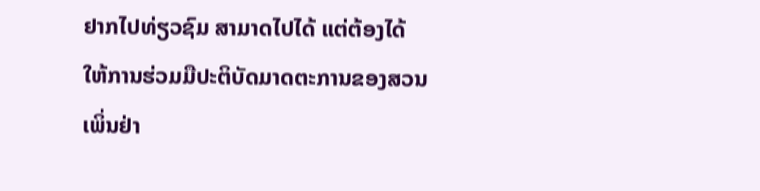ຢາກໄປທ່ຽວຊົມ ສາມາດໄປໄດ້ ແຕ່ຕ້ອງໄດ້ໃຫ້ການຮ່ວມມືປະຕິບັດມາດຕະການຂອງສວນເພິ່ນຢ່າ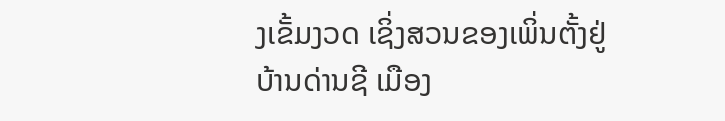ງເຂັ້ມງວດ ເຊິ່ງສວນຂອງເພິ່ນຕັ້ງຢູ່ບ້ານດ່ານຊີ ເມືອງ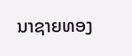ນາຊາຍທອງ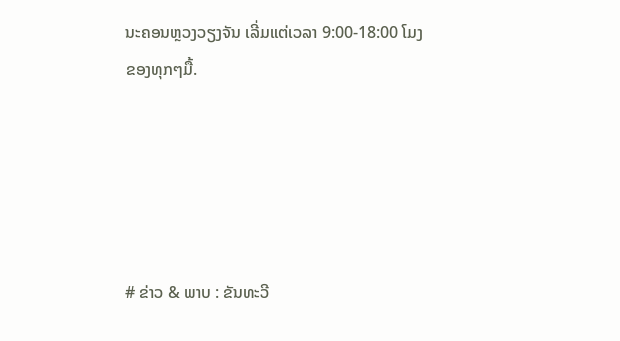ນະຄອນຫຼວງວຽງຈັນ ເລີ່ມແຕ່ເວລາ 9:00-18:00 ໂມງຂອງທຸກໆມື້.





# ຂ່າວ & ພາບ : ຂັນທະວີ